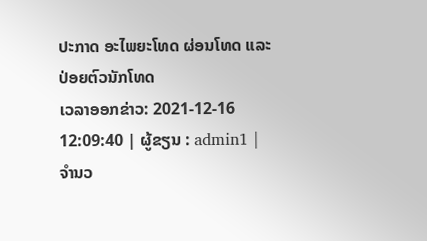ປະກາດ ອະໄພຍະໂທດ ຜ່ອນໂທດ ແລະ ປ່ອຍຕົວນັກໂທດ
ເວລາອອກຂ່າວ: 2021-12-16 12:09:40 | ຜູ້ຂຽນ : admin1 | ຈຳນວ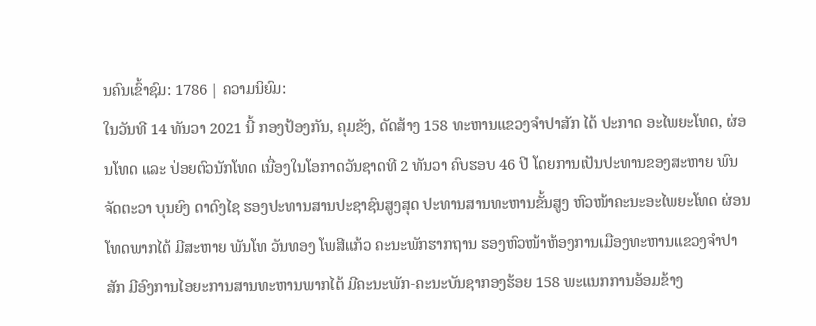ນຄົນເຂົ້າຊົມ: 1786 | ຄວາມນິຍົມ:
ໃນວັນທີ 14 ທັນວາ 2021 ນີ້ ກອງປ້ອງກັນ, ຄຸມຂັງ, ດັດສ້າງ 158 ທະຫານແຂວງຈໍາປາສັກ ໄດ້ ປະກາດ ອະໄພຍະໂທດ, ຜ່ອນໂທດ ແລະ ປ່ອຍຕົວນັກໂທດ ເນື່ອງໃນໂອກາດວັນຊາດທີ 2 ທັນວາ ຄົບຮອບ 46 ປີ ໂດຍການເປັນປະທານຂອງສະຫາຍ ພົນຈັດຕະວາ ບຸນຍົງ ດາດົງໄຊ ຮອງປະທານສານປະຊາຊົນສູງສຸດ ປະທານສານທະຫານຂັ້ນສູງ ຫົວໜ້າຄະນະອະໄພຍະໂທດ ຜ່ອນໂທດພາກໄຕ້ ມີສະຫາຍ ພັນໂທ ວັນທອງ ໂພສີແກ້ວ ຄະນະພັກຮາກຖານ ຮອງຫົວໜ້າຫ້ອງການເມືອງທະຫານແຂວງຈຳປາສັກ ມີອົງການໄອຍະການສານທະຫານພາກໄຕ້ ມີຄະນະພັກ-ຄະນະບັນຊາກອງຮ້ອຍ 158 ພະແນກການອ້ອມຂ້າງ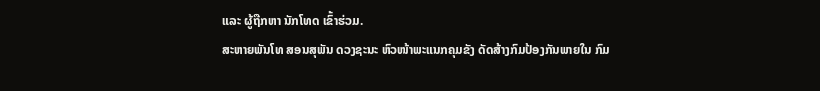ແລະ ຜູ້ຖືກຫາ ນັກໂທດ ເຂົ້າຮ່ວມ.
ສະຫາຍພັນໂທ ສອນສຸພັນ ດວງຊະນະ ຫົວໜ້າພະແນກຄຸມຂັງ ດັດສ້າງກົມປ້ອງກັນພາຍໃນ ກົມ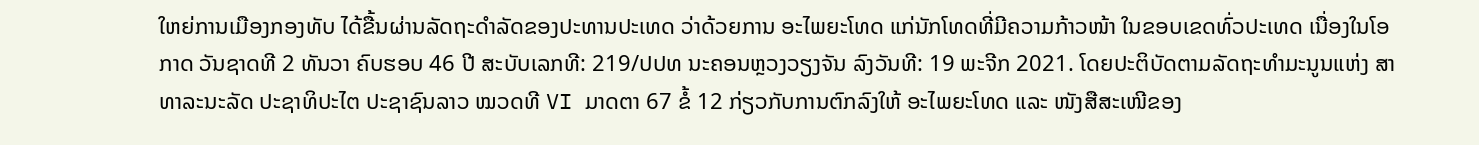ໃຫຍ່ການເມືອງກອງທັບ ໄດ້ຂື້ນຜ່ານລັດຖະດໍາລັດຂອງປະທານປະເທດ ວ່າດ້ວຍການ ອະໄພຍະໂທດ ແກ່ນັກໂທດທີ່ມີຄວາມກ້າວໜ້າ ໃນຂອບເຂດທົ່ວປະເທດ ເນື່ອງໃນໂອກາດ ວັນຊາດທີ 2 ທັນວາ ຄົບຮອບ 46 ປີ ສະບັບເລກທີ: 219/ປປທ ນະຄອນຫຼວງວຽງຈັນ ລົງວັນທີ: 19 ພະຈີກ 2021. ໂດຍປະຕິບັດຕາມລັດຖະທຳມະນູນແຫ່ງ ສາທາລະນະລັດ ປະຊາທິປະໄຕ ປະຊາຊົນລາວ ໝວດທີ VI ມາດຕາ 67 ຂໍ້ 12 ກ່ຽວກັບການຕົກລົງໃຫ້ ອະໄພຍະໂທດ ແລະ ໜັງສືສະເໜີຂອງ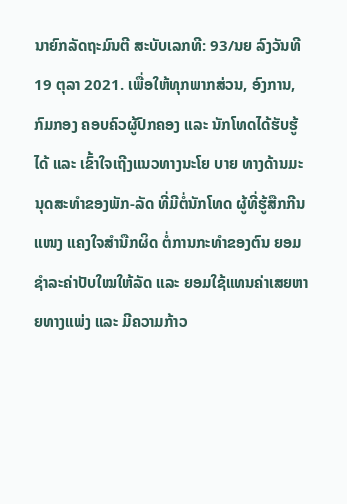ນາຍົກລັດຖະມົນຕີ ສະບັບເລກທີ: 93/ນຍ ລົງວັນທີ 19 ຕຸລາ 2021. ເພື່ອໃຫ້ທຸກພາກສ່ວນ, ອົງການ, ກົມກອງ ຄອບຄົວຜູ້ປົກຄອງ ແລະ ນັກໂທດໄດ້ຮັບຮູ້ໄດ້ ແລະ ເຂົ້າໃຈເຖີງແນວທາງນະໂຍ ບາຍ ທາງດ້ານມະນຸດສະທຳຂອງພັກ-ລັດ ທີ່ມີຕໍ່ນັກໂທດ ຜູ້ທີ່ຮູ້ສືກກີນແໜງ ແຄງໃຈສຳນືກຜິດ ຕໍ່ການກະທຳຂອງຕົນ ຍອມຊໍາລະຄ່າປັບໃໝໃຫ້ລັດ ແລະ ຍອມໃຊ້ແທນຄ່າເສຍຫາຍທາງແພ່ງ ແລະ ມີຄວາມກ້າວ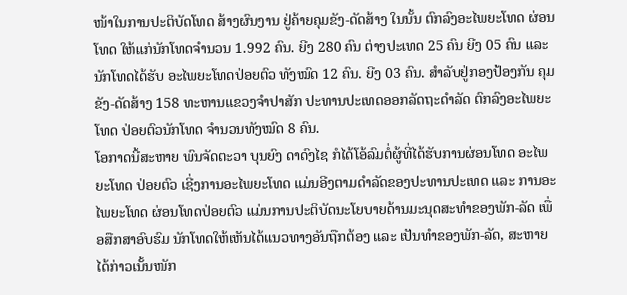ໜ້າໃນການປະຕິບັດໂທດ ສ້າງຜົນງານ ຢູ່ຄ້າຍຄຸມຂັງ-ດັດສ້າງ ໃນນັ້ນ ຕົກລົງອະໄພຍະໂທດ ຜ່ອນໂທດ ໃຫ້ແກ່ນັກໂທດຈຳນວນ 1.992 ຄົນ. ຍີງ 280 ຄົນ ຕ່າງປະເທດ 25 ຄົນ ຍີງ 05 ຄົນ ແລະ ນັກໂທດໄດ້ຮັບ ອະໄພຍະໂທດປ່ອຍຕົວ ທັງໝົດ 12 ຄົນ. ຍີງ 03 ຄົນ. ສຳລັບຢູ່ກອງປ້ອງກັນ ຄຸມຂັງ-ດັດສ້າງ 158 ທະຫານແຂວງຈຳປາສັກ ປະທານປະເທດອອກລັດຖະດໍາລັດ ຕົກລົງອະໄພຍະໂທດ ປ່ອຍຕົວນັກໂທດ ຈຳນວນທັງໝົດ 8 ຄົນ.
ໂອກາດນີ້ສະຫາຍ ພົນຈັດຕະວາ ບຸນຍົງ ດາດົງໄຊ ກໍໄດ້ໂອ້ລົມຕໍ່ຜູ້ທີ່ໄດ້ຮັບການຜ່ອນໂທດ ອະໄພຍະໂທດ ປ່ອຍຕົວ ເຊີ່ງການອະໄພຍະໂທດ ແມ່ນອີງຕາມດໍາລັດຂອງປະທານປະເທດ ແລະ ການອະໄພຍະໂທດ ຜ່ອນໂທດປ່ອຍຕົວ ແມ່ນການປະຕິບັດນະໂຍບາຍດ້ານມະນຸດສະທຳຂອງພັກ-ລັດ ເພື່ອສືກສາອົບຮົມ ນັກໂທດໃຫ້ເຫັນໄດ້ແນວທາງອັນຖືກຕ້ອງ ແລະ ເປັນທຳຂອງພັກ-ລັດ, ສະຫາຍໄດ້ກ່າວເນັ້ນໜັກ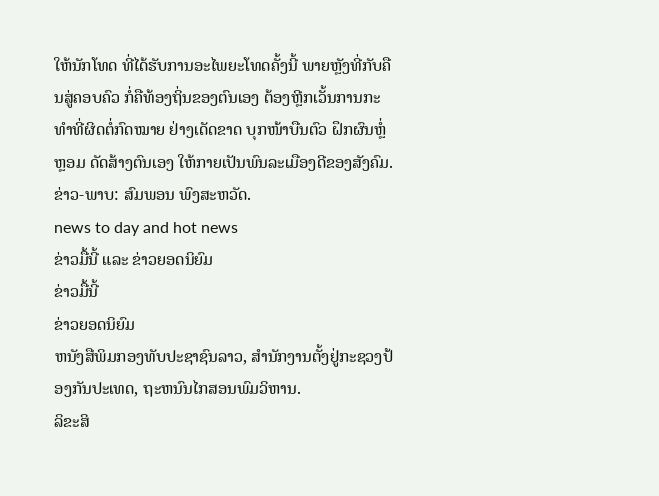ໃຫ້ນັກໂທດ ທີ່ໄດ້ຮັບການອະໄພຍະໂທດຄັ້ງນີ້ ພາຍຫຼັງທີ່ກັບຄືນສູ່ຄອບຄົວ ກໍ່ຄືທ້ອງຖິ່ນຂອງຕົນເອງ ຕ້ອງຫຼີກເວັ້ນການກະທຳທີ່ຜິດຕໍ່ກົດໝາຍ ຢ່າງເດັດຂາດ ບຸກໜ້າບືນຕົວ ຝຶກຜົນຫຼໍ່ຫຼອມ ດັດສ້າງຕົນເອງ ໃຫ້ກາຍເປັນພົນລະເມືອງດີຂອງສັງຄົມ.
ຂ່າວ-ພາບ: ສົມພອນ ພົງສະຫວັດ.
news to day and hot news
ຂ່າວມື້ນີ້ ແລະ ຂ່າວຍອດນິຍົມ
ຂ່າວມື້ນີ້
ຂ່າວຍອດນິຍົມ
ຫນັງສືພິມກອງທັບປະຊາຊົນລາວ, ສຳນັກງານຕັ້ງຢູ່ກະຊວງປ້ອງກັນປະເທດ, ຖະຫນົນໄກສອນພົມວິຫານ.
ລິຂະສິ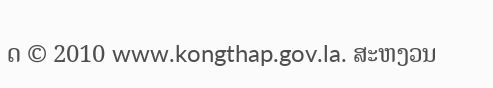ດ © 2010 www.kongthap.gov.la. ສະຫງວນ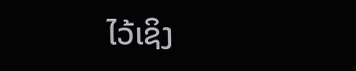ໄວ້ເຊິງ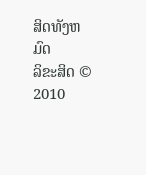ສິດທັງຫມົດ
ລິຂະສິດ © 2010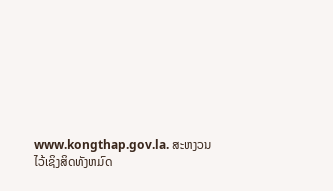www.kongthap.gov.la. ສະຫງວນໄວ້ເຊິງສິດທັງຫມົດ